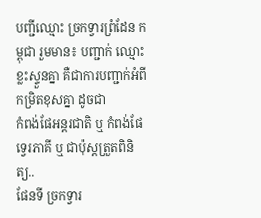បញ្ជីឈ្មោះ ច្រកទ្វារព្រំដែន កម្ពុជា រួមមាន៖ បញ្ជាក់ ឈ្មោះខ្លះស្ទួនគ្នា គឺជាការបញ្ជាក់អំពីកម្រិតខុសគ្នា ដូចជា
កំពង់ផែអន្តរជាតិ ឬ កំពង់ផែទ្វេរភាគី ឬ ជាប៉ុស្តត្រួតពិនិត្យ..
ផែនទី ច្រកទ្វារ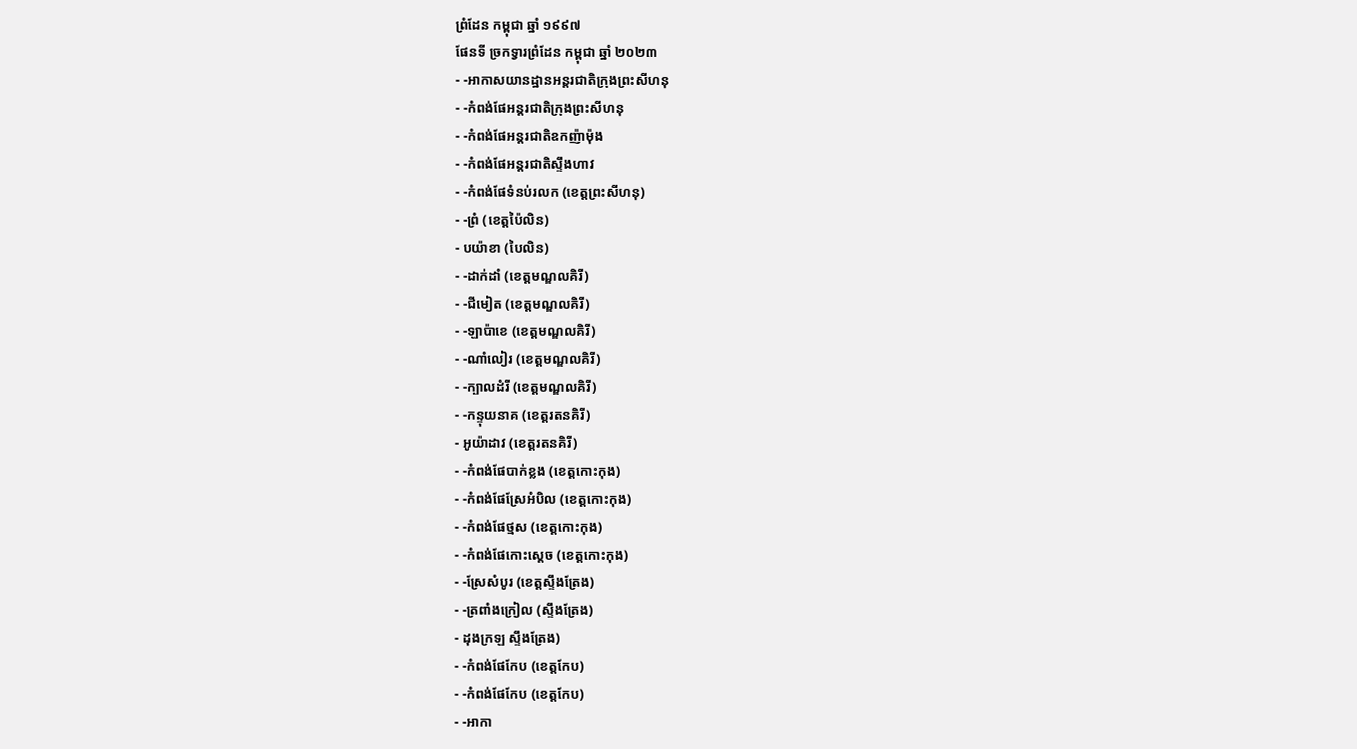ព្រំដែន កម្ពុជា ឆ្នាំ ១៩៩៧
ផែនទី ច្រកទ្វារព្រំដែន កម្ពុជា ឆ្នាំ ២០២៣
- -អាកាសយានដ្ឋានអន្តរជាតិក្រុងព្រះសីហនុ
- -កំពង់ផែអន្តរជាតិក្រុងព្រះសីហនុ
- -កំពង់ផែអន្តរជាតិឧកញ៉ាម៉ុង
- -កំពង់ផែអន្តរជាតិស្ទឹងហាវ
- -កំពង់ផែទំនប់រលក (ខេត្តព្រះសីហនុ)
- -ព្រំ (ខេត្តប៉ៃលិន)
- បយ៉ាខា (បៃលិន)
- -ដាក់ដាំ (ខេត្តមណ្ឌលគិរី)
- -ជីមៀត (ខេត្តមណ្ឌលគិរី)
- -ឡាប៉ាខេ (ខេត្តមណ្ឌលគិរី)
- -ណាំលៀរ (ខេត្តមណ្ឌលគិរី)
- -ក្បាលដំរី (ខេត្តមណ្ឌលគិរី)
- -កន្ទុយនាគ (ខេត្តរតនគិរី)
- អូយ៉ាដាវ (ខេត្តរតនគិរី)
- -កំពង់ផែបាក់ខ្លង (ខេត្តកោះកុង)
- -កំពង់ផែស្រែអំបិល (ខេត្តកោះកុង)
- -កំពង់ផែថ្មស (ខេត្តកោះកុង)
- -កំពង់ផែកោះស្តេច (ខេត្តកោះកុង)
- -ស្រែសំបូរ (ខេត្តស្ទឹងត្រែង)
- -ត្រពាំងក្រៀល (ស្ទឹងត្រែង)
- ដុងក្រឡ ស្ទឹងត្រែង)
- -កំពង់ផែកែប (ខេត្តកែប)
- -កំពង់ផែកែប (ខេត្តកែប)
- -អាកា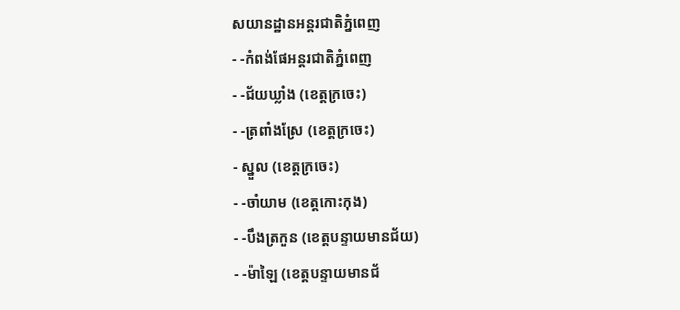សយានដ្ឋានអន្តរជាតិភ្នំពេញ
- -កំពង់ផែអន្តរជាតិភ្នំពេញ
- -ជ័យឃ្លាំង (ខេត្តក្រចេះ)
- -ត្រពាំងស្រែ (ខេត្តក្រចេះ)
- ស្នួល (ខេត្តក្រចេះ)
- -ចាំយាម (ខេត្តកោះកុង)
- -បឹងត្រកួន (ខេត្តបន្ទាយមានជ័យ)
- -ម៉ាឡៃ (ខេត្តបន្ទាយមានជ័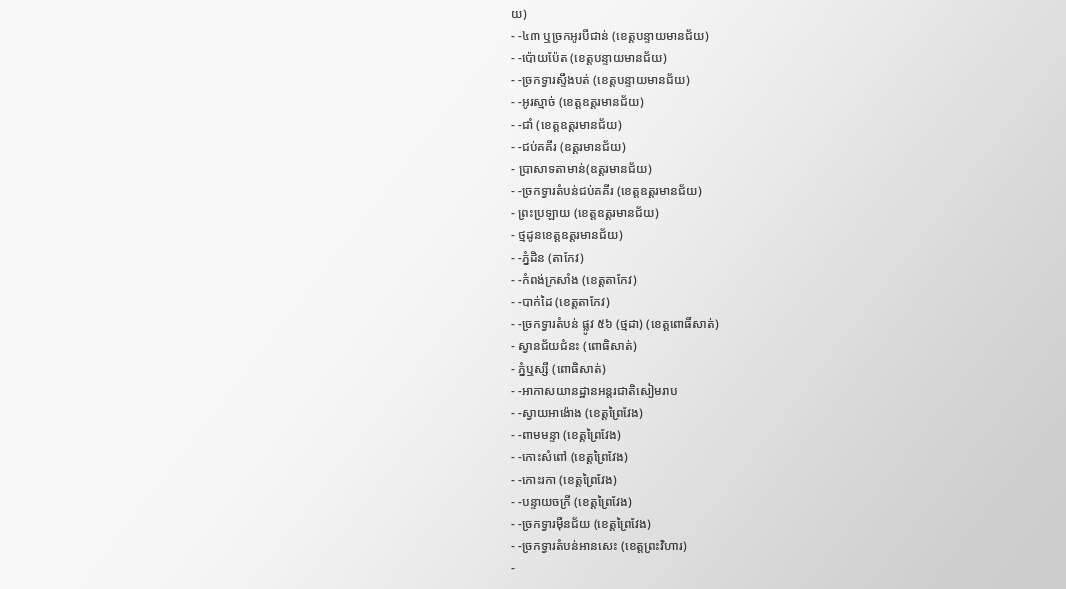យ)
- -៤៣ ឬច្រកអូរបីជាន់ (ខេត្តបន្ទាយមានជ័យ)
- -ប៉ោយប៉ែត (ខេត្តបន្ទាយមានជ័យ)
- -ច្រកទ្វារស្ទឹងបត់ (ខេត្តបន្ទាយមានជ័យ)
- -អូរស្មាច់ (ខេត្តឧត្តរមានជ័យ)
- -ជាំ (ខេត្តឧត្តរមានជ័យ)
- -ជប់គគីរ (ឧត្តរមានជ័យ)
- ប្រាសាទតាមាន់(ឧត្តរមានជ័យ)
- -ច្រកទ្វារតំបន់ជប់គគីរ (ខេត្តឧត្តរមានជ័យ)
- ព្រះប្រឡាយ (ខេត្តឧត្តរមានជ័យ)
- ថ្មដូនខេត្តឧត្តរមានជ័យ)
- -ភ្នំដិន (តាកែវ)
- -កំពង់ក្រសាំង (ខេត្តតាកែវ)
- -បាក់ដៃ (ខេត្តតាកែវ)
- -ច្រកទ្វារតំបន់ ផ្លូវ ៥៦ (ថ្មដា) (ខេត្តពោធិ៍សាត់)
- ស្វានជ័យជំនះ (ពោធិសាត់)
- ភ្នំឬស្សី (ពោធិសាត់)
- -អាកាសយានដ្ឋានអន្តរជាតិសៀមរាប
- -ស្វាយអាង៉ោង (ខេត្តព្រៃវែង)
- -ពាមមន្ទា (ខេត្តព្រៃវែង)
- -កោះសំពៅ (ខេត្តព្រៃវែង)
- -កោះរកា (ខេត្តព្រៃវែង)
- -បន្ទាយចក្រី (ខេត្តព្រៃវែង)
- -ច្រកទ្វារម៉ឺនជ័យ (ខេត្តព្រៃវែង)
- -ច្រកទ្វារតំបន់អានសេះ (ខេត្តព្រះវិហារ)
-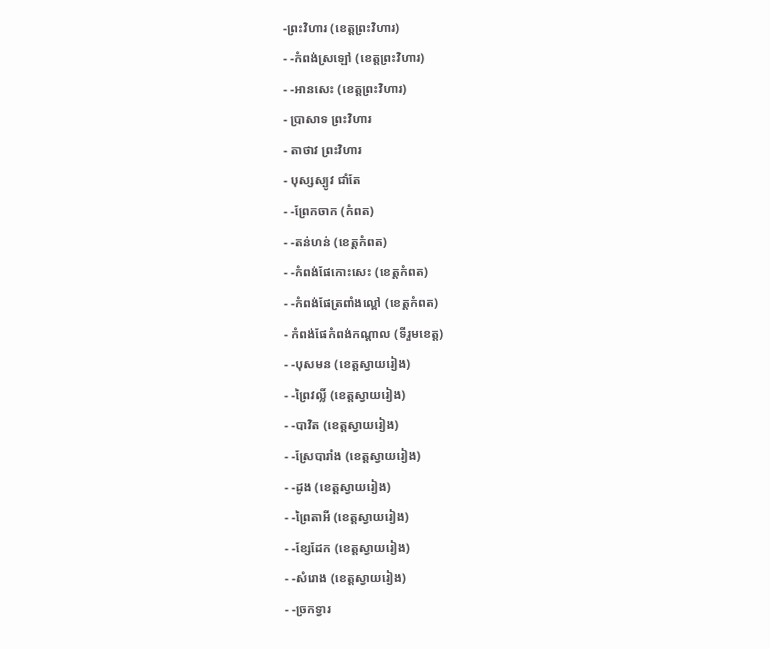-ព្រះវិហារ (ខេត្តព្រះវិហារ)
- -កំពង់ស្រឡៅ (ខេត្តព្រះវិហារ)
- -អានសេះ (ខេត្តព្រះវិហារ)
- ប្រាសាទ ព្រះវិហារ
- តាថាវ ព្រះវិហារ
- បុស្សស្បូវ ជាំតែ
- -ព្រែកចាក (កំពត)
- -តន់ហន់ (ខេត្តកំពត)
- -កំពង់ផែកោះសេះ (ខេត្តកំពត)
- -កំពង់ផែត្រពាំងល្ពៅ (ខេត្តកំពត)
- កំពង់ផែកំពង់កណ្តាល (ទីរួមខេត្ត)
- -បុសមន (ខេត្តស្វាយរៀង)
- -ព្រៃវល្លិ៍ (ខេត្តស្វាយរៀង)
- -បាវិត (ខេត្តស្វាយរៀង)
- -ស្រែបារាំង (ខេត្តស្វាយរៀង)
- -ដូង (ខេត្តស្វាយរៀង)
- -ព្រៃតាអី (ខេត្តស្វាយរៀង)
- -ខ្សែដែក (ខេត្តស្វាយរៀង)
- -សំរោង (ខេត្តស្វាយរៀង)
- -ច្រកទ្វារ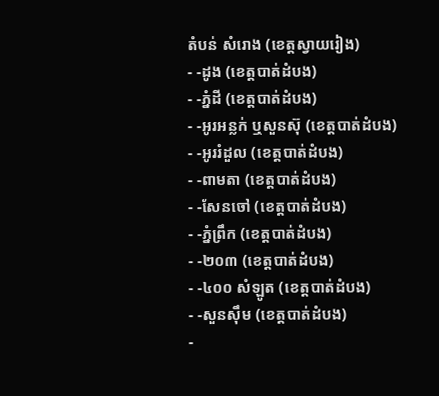តំបន់ សំរោង (ខេត្តស្វាយរៀង)
- -ដូង (ខេត្តបាត់ដំបង)
- -ភ្នំដី (ខេត្តបាត់ដំបង)
- -អូរអន្លក់ ឬសួនស៊ុ (ខេត្តបាត់ដំបង)
- -អូររំដួល (ខេត្តបាត់ដំបង)
- -ពាមតា (ខេត្តបាត់ដំបង)
- -សែនចៅ (ខេត្តបាត់ដំបង)
- -ភ្នំព្រឹក (ខេត្តបាត់ដំបង)
- -២០៣ (ខេត្តបាត់ដំបង)
- -៤០០ សំឡូត (ខេត្តបាត់ដំបង)
- -សួនស៊ឹម (ខេត្តបាត់ដំបង)
-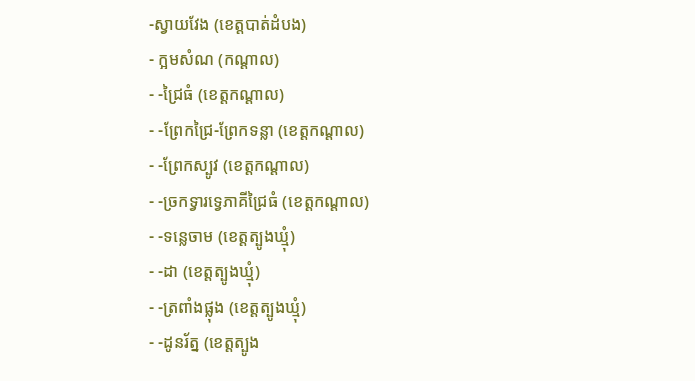-ស្វាយវែង (ខេត្តបាត់ដំបង)
- ក្អមសំណ (កណ្តាល)
- -ជ្រៃធំ (ខេត្តកណ្តាល)
- -ព្រែកជ្រៃ-ព្រែកទន្លា (ខេត្តកណ្តាល)
- -ព្រែកស្បូវ (ខេត្តកណ្តាល)
- -ច្រកទ្វារទ្វេភាគីជ្រៃធំ (ខេត្តកណ្តាល)
- -ទន្លេចាម (ខេត្តត្បូងឃ្មុំ)
- -ដា (ខេត្តត្បូងឃ្មុំ)
- -ត្រពាំងផ្លុង (ខេត្តត្បូងឃ្មុំ)
- -ដូនរ័ត្ន (ខេត្តត្បូង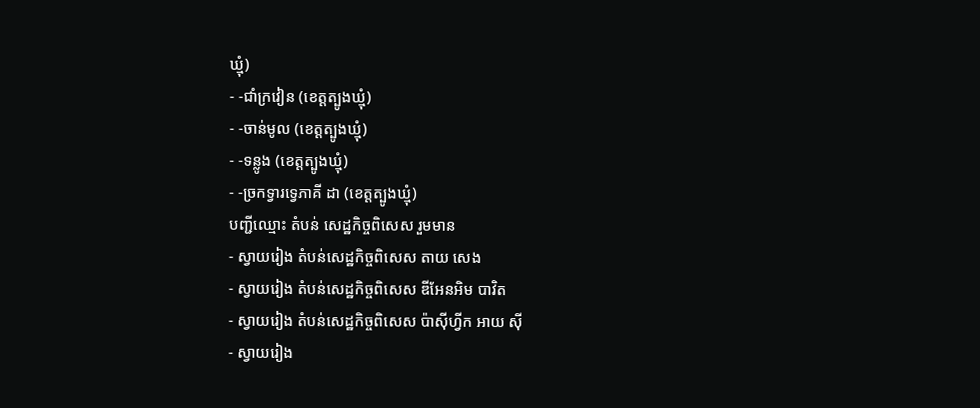ឃ្មុំ)
- -ជាំក្រវៀន (ខេត្តត្បូងឃ្មុំ)
- -ចាន់មូល (ខេត្តត្បូងឃ្មុំ)
- -ទន្លូង (ខេត្តត្បូងឃ្មុំ)
- -ច្រកទ្វារទ្វេភាគី ដា (ខេត្តត្បូងឃ្មុំ)
បញ្ជីឈ្មោះ តំបន់ សេដ្ឋកិច្ចពិសេស រួមមាន
- ស្វាយរៀង តំបន់សេដ្ឋកិច្ចពិសេស តាយ សេង
- ស្វាយរៀង តំបន់សេដ្ឋកិច្ចពិសេស ឌីអែនអិម បាវិត
- ស្វាយរៀង តំបន់សេដ្ឋកិច្ចពិសេស ប៉ាស៊ីហ្វីក អាយ ស៊ី
- ស្វាយរៀង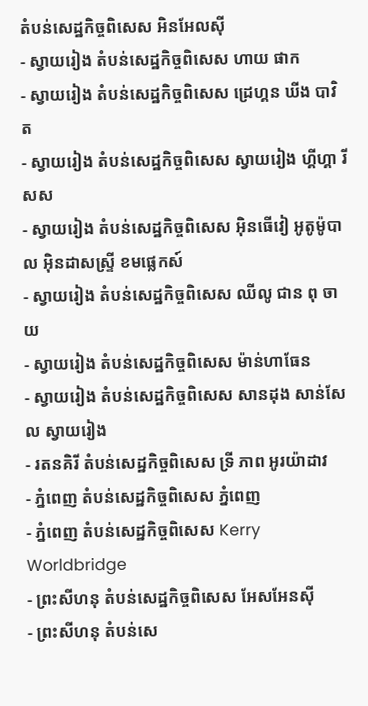តំបន់សេដ្ឋកិច្ចពិសេស អិនអែលស៊ី
- ស្វាយរៀង តំបន់សេដ្ឋកិច្ចពិសេស ហាយ ផាក
- ស្វាយរៀង តំបន់សេដ្ឋកិច្ចពិសេស ដ្រេហ្គន ឃីង បាវិត
- ស្វាយរៀង តំបន់សេដ្ឋកិច្ចពិសេស ស្វាយរៀង ហ្គីហ្គា រីសស
- ស្វាយរៀង តំបន់សេដ្ឋកិច្ចពិសេស អ៊ិនធើវៀ អូតូម៉ូបាល អ៊ិនដាសស្ទ្រី ខមផ្លេកស៍
- ស្វាយរៀង តំបន់សេដ្ឋកិច្ចពិសេស ឈីលូ ជាន ពុ ចាយ
- ស្វាយរៀង តំបន់សេដ្ឋកិច្ចពិសេស ម៉ាន់ហាធែន
- ស្វាយរៀង តំបន់សេដ្ឋកិច្ចពិសេស សានដុង សាន់សែល ស្វាយរៀង
- រតនគិរី តំបន់សេដ្ឋកិច្ចពិសេស ទ្រី ភាព អូរយ៉ាដាវ
- ភ្នំពេញ តំបន់សេដ្ឋកិច្ចពិសេស ភ្នំពេញ
- ភ្នំពេញ តំបន់សេដ្ឋកិច្ចពិសេស Kerry Worldbridge
- ព្រះសីហនុ តំបន់សេដ្ឋកិច្ចពិសេស អែសអែនស៊ី
- ព្រះសីហនុ តំបន់សេ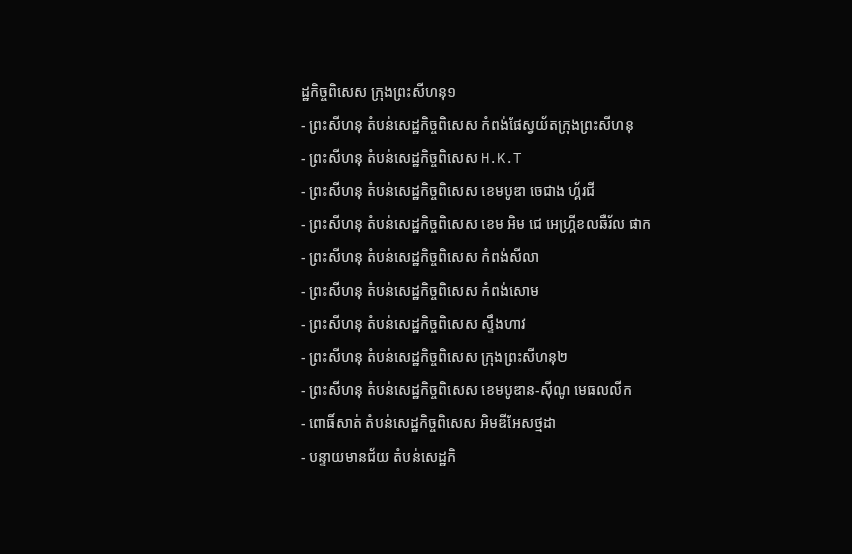ដ្ឋកិច្ចពិសេស ក្រុងព្រះសីហនុ១
- ព្រះសីហនុ តំបន់សេដ្ឋកិច្ចពិសេស កំពង់ផែស្វយ័តក្រុងព្រះសីហនុ
- ព្រះសីហនុ តំបន់សេដ្ឋកិច្ចពិសេស H.K.T
- ព្រះសីហនុ តំបន់សេដ្ឋកិច្ចពិសេស ខេមបូឌា ចេជាង ហ្គ័រជី
- ព្រះសីហនុ តំបន់សេដ្ឋកិច្ចពិសេស ខេម អិម ជេ អេហ្គ្រីខលឆឺរ័ល ផាក
- ព្រះសីហនុ តំបន់សេដ្ឋកិច្ចពិសេស កំពង់សីលា
- ព្រះសីហនុ តំបន់សេដ្ឋកិច្ចពិសេស កំពង់សោម
- ព្រះសីហនុ តំបន់សេដ្ឋកិច្ចពិសេស ស្ទឹងហាវ
- ព្រះសីហនុ តំបន់សេដ្ឋកិច្ចពិសេស ក្រុងព្រះសីហនុ២
- ព្រះសីហនុ តំបន់សេដ្ឋកិច្ចពិសេស ខេមបូឌាន-ស៊ីណូ មេធលលីក
- ពោធិ៍សាត់ តំបន់សេដ្ឋកិច្ចពិសេស អិមឌីអែសថ្មដា
- បន្ទាយមានជ័យ តំបន់សេដ្ឋកិ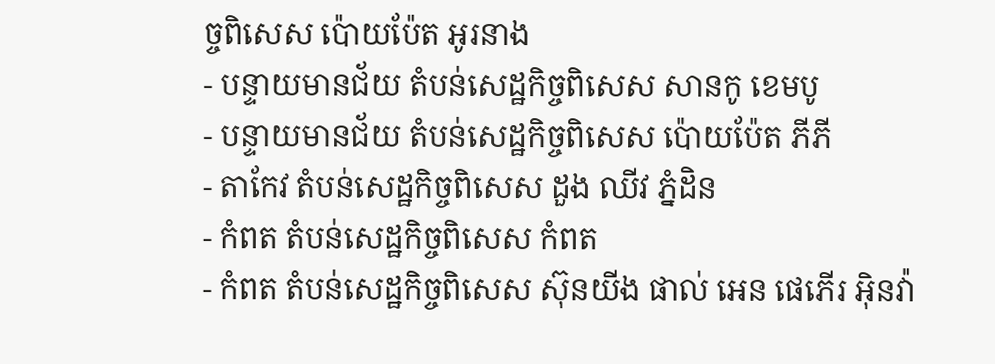ច្ចពិសេស ប៉ោយប៉ែត អូរនាង
- បន្ទាយមានជ័យ តំបន់សេដ្ឋកិច្ចពិសេស សានកូ ខេមបូ
- បន្ទាយមានជ័យ តំបន់សេដ្ឋកិច្ចពិសេស ប៉ោយប៉ែត ភីភី
- តាកែវ តំបន់សេដ្ឋកិច្ចពិសេស ដួង ឈីវ ភ្នំដិន
- កំពត តំបន់សេដ្ឋកិច្ចពិសេស កំពត
- កំពត តំបន់សេដ្ឋកិច្ចពិសេស ស៊ុនយីង ផាល់ អេន ផេភើរ អ៊ិនវ៉ា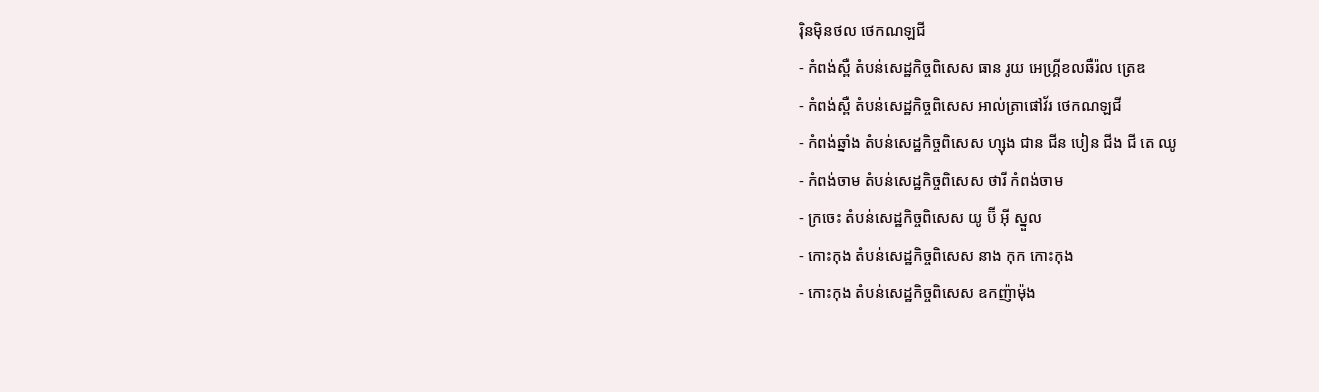រ៉ិនម៉ិនថល ថេកណឡជី
- កំពង់ស្ពឺ តំបន់សេដ្ឋកិច្ចពិសេស ធាន រូយ អេហ្គ្រីខលឆឺរ៉ល ត្រេឌ
- កំពង់ស្ពឺ តំបន់សេដ្ឋកិច្ចពិសេស អាល់ត្រាផៅវ័រ ថេកណឡជី
- កំពង់ឆ្នាំង តំបន់សេដ្ឋកិច្ចពិសេស ហ្សុង ជាន ជីន បៀន ជីង ជី តេ ឈូ
- កំពង់ចាម តំបន់សេដ្ឋកិច្ចពិសេស ថារី កំពង់ចាម
- ក្រចេះ តំបន់សេដ្ឋកិច្ចពិសេស យូ ប៊ី អ៊ី ស្នួល
- កោះកុង តំបន់សេដ្ឋកិច្ចពិសេស នាង កុក កោះកុង
- កោះកុង តំបន់សេដ្ឋកិច្ចពិសេស ឧកញ៉ាម៉ុង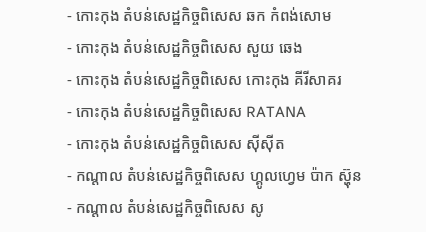- កោះកុង តំបន់សេដ្ឋកិច្ចពិសេស ឆក កំពង់សោម
- កោះកុង តំបន់សេដ្ឋកិច្ចពិសេស សួយ ឆេង
- កោះកុង តំបន់សេដ្ឋកិច្ចពិសេស កោះកុង គីរីសាគរ
- កោះកុង តំបន់សេដ្ឋកិច្ចពិសេស RATANA
- កោះកុង តំបន់សេដ្ឋកិច្ចពិសេស ស៊ីស៊ីត
- កណ្តាល តំបន់សេដ្ឋកិច្ចពិសេស ហ្គូលហ្វេម ប៉ាក ស្ហ៊ុន
- កណ្តាល តំបន់សេដ្ឋកិច្ចពិសេស សូ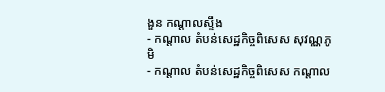ងួន កណ្តាលស្ទឹង
- កណ្តាល តំបន់សេដ្ឋកិច្ចពិសេស សុវណ្ណភូមិ
- កណ្តាល តំបន់សេដ្ឋកិច្ចពិសេស កណ្តាល